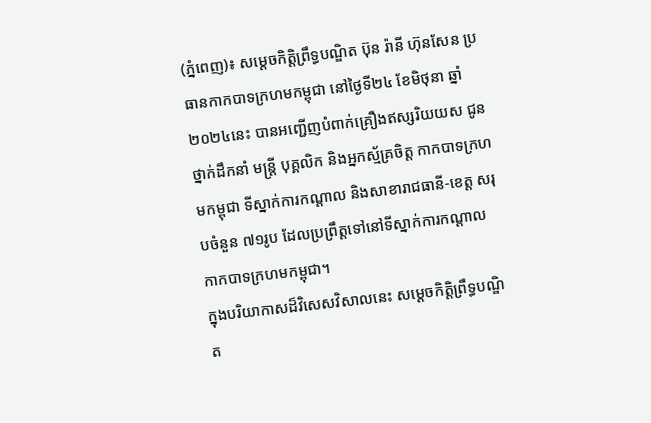(ភ្នំពេញ)៖ សម្ដេចកិត្ដិព្រឹទ្ធបណ្ឌិត ប៊ុន រ៉ានី ហ៊ុនសែន ប្រធានកាកបាទក្រហមកម្ពុជា នៅថ្ងៃទី២៤ ខែមិថុនា ឆ្នាំ២០២៤នេះ បានអញ្ជើញបំពាក់គ្រឿងឥស្សរិយយស ជូនថ្នាក់ដឹកនាំ មន្ត្រី បុគ្គលិក និងអ្នកស្ម័គ្រចិត្ដ កាកបាទក្រហមកម្ពុជា ទីស្នាក់ការកណ្តាល និងសាខារាជធានី-ខេត្ត សរុបចំនួន ៧១រូប ដែលប្រព្រឹត្ដទៅនៅទីស្នាក់ការកណ្ដាល កាកបាទក្រហមកម្ពុជា។
ក្នុងបរិយាកាសដ៏វិសេសវិសាលនេះ សម្តេចកិត្តិព្រឹទ្ធបណ្ឌិត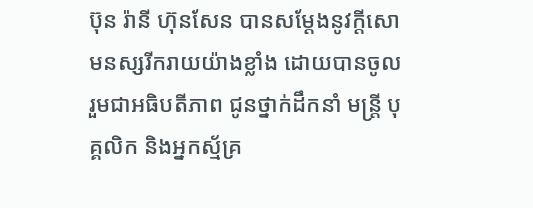ប៊ុន រ៉ានី ហ៊ុនសែន បានសម្ដែងនូវក្តីសោមនស្សរីករាយយ៉ាងខ្លាំង ដោយបានចូលរួមជាអធិបតីភាព ជូនថ្នាក់ដឹកនាំ មន្ត្រី បុគ្គលិក និងអ្នកស្ម័គ្រ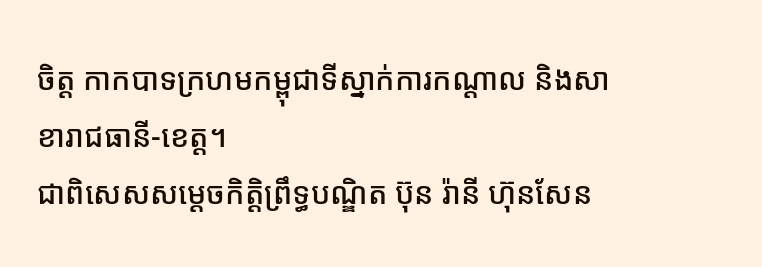ចិត្ដ កាកបាទក្រហមកម្ពុជាទីស្នាក់ការកណ្តាល និងសាខារាជធានី-ខេត្ត។
ជាពិសេសសម្ដេចកិត្ដិព្រឹទ្ធបណ្ឌិត ប៊ុន រ៉ានី ហ៊ុនសែន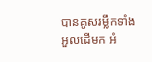បានគូសរម្លឹកទាំងអួលដើមក អំ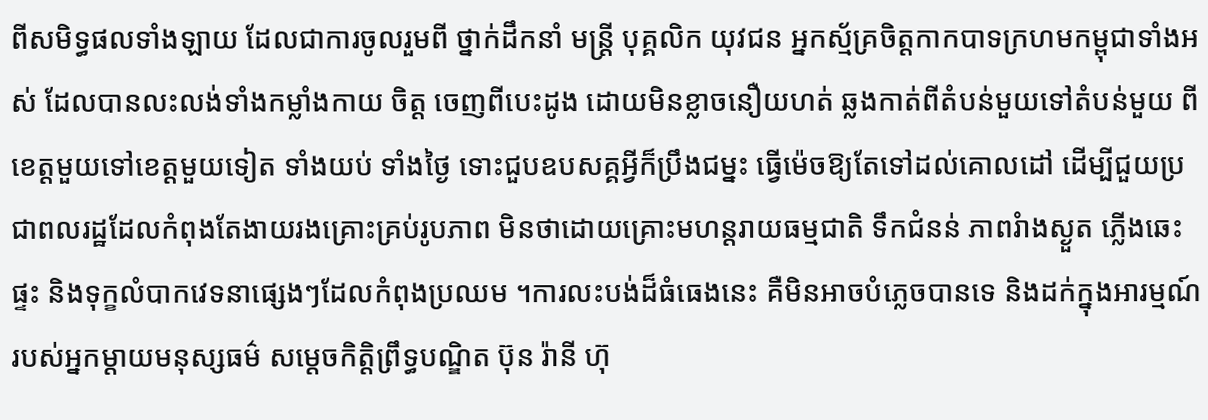ពីសមិទ្ធផលទាំងឡាយ ដែលជាការចូលរួមពី ថ្នាក់ដឹកនាំ មន្ដ្រី បុគ្គលិក យុវជន អ្នកស្ម័គ្រចិត្ដកាកបាទក្រហមកម្ពុជាទាំងអស់ ដែលបានលះលង់ទាំងកម្លាំងកាយ ចិត្ដ ចេញពីបេះដូង ដោយមិនខ្លាចនឿយហត់ ឆ្លងកាត់ពីតំបន់មួយទៅតំបន់មួយ ពីខេត្ដមួយទៅខេត្ដមួយទៀត ទាំងយប់ ទាំងថ្ងៃ ទោះជួបឧបសគ្គអ្វីក៏ប្រឹងជម្នះ ធ្វើម៉េចឱ្យតែទៅដល់គោលដៅ ដើម្បីជួយប្រជាពលរដ្ឋដែលកំពុងតែងាយរងគ្រោះគ្រប់រូបភាព មិនថាដោយគ្រោះមហន្ដរាយធម្មជាតិ ទឹកជំនន់ ភាពរំាងស្ងួត ភ្លើងឆេះផ្ទះ និងទុក្ខលំបាកវេទនាផ្សេងៗដែលកំពុងប្រឈម ។ការលះបង់ដ៏ធំធេងនេះ គឺមិនអាចបំភ្លេចបានទេ និងដក់ក្នុងអារម្មណ៍ របស់អ្នកម្ដាយមនុស្សធម៌ សម្ដេចកិត្ដិព្រឹទ្ធបណ្ឌិត ប៊ុន រ៉ានី ហ៊ុ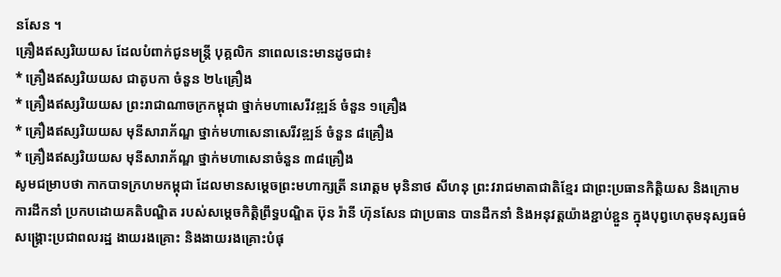នសែន ។
គ្រឿងឥស្សរិយយស ដែលបំពាក់ជូនមន្ត្រី បុគ្គលិក នាពេលនេះមានដូចជា៖
* គ្រឿងឥស្សរិយយស ជាតូបកា ចំនួន ២៤គ្រឿង
* គ្រឿងឥស្សរិយយស ព្រះរាជាណាចក្រកម្ពុជា ថ្នាក់មហាសេរីវឌ្ឍន៍ ចំនួន ១គ្រឿង
* គ្រឿងឥស្សរិយយស មុនីសារាភ័ណ្ឌ ថ្នាក់មហាសេនាសេរីវឌ្ឍន៍ ចំនួន ៨គ្រឿង
* គ្រឿងឥស្សរិយយស មុនីសារាភ័ណ្ឌ ថ្នាក់មហាសេនាចំនួន ៣៨គ្រឿង
សូមជម្រាបថា កាកបាទក្រហមកម្ពុជា ដែលមានសម្ដេចព្រះមហាក្សត្រី នរោត្ដម មុនិនាថ សីហនុ ព្រះវរាជមាតាជាតិខ្មែរ ជាព្រះប្រធានកិត្ដិយស និងក្រោមការដឹកនាំ ប្រកបដោយគតិបណ្ឌិត របស់សម្ដេចកិត្ដិព្រឹទ្ធបណ្ឌិត ប៊ុន រ៉ានី ហ៊ុនសែន ជាប្រធាន បានដឹកនាំ និងអនុវត្ដយ៉ាងខ្ជាប់ខ្ជួន ក្នុងបុព្វហេតុមនុស្សធម៌ សង្គ្រោះប្រជាពលរដ្ឋ ងាយរងគ្រោះ និងងាយរងគ្រោះបំផុ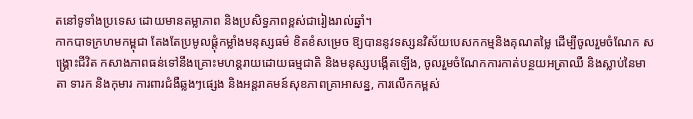តនៅទូទាំងប្រទេស ដោយមានតម្លាភាព និងប្រសិទ្ធភាពខ្ពស់ជារៀងរាល់ឆ្នាំ។
កាកបាទក្រហមកម្ពុជា តែងតែប្រមូលផ្ដុំកម្លាំងមនុស្សធម៌ ខិតខំសម្រេច ឱ្យបាននូវទស្សនវិស័យបេសកកម្មនិងគុណតម្លៃ ដើម្បីចូលរួមចំណែក សង្គ្រោះជីវិត កសាងភាពធន់ទៅនឹងគ្រោះមហន្ដរាយដោយធម្មជាតិ និងមនុស្សបង្កើតឡើង, ចូលរួមចំណែកការកាត់បន្ថយអត្រាឈឺ និងស្លាប់នៃមាតា ទារក និងកុមារ ការពារជំងឺឆ្លងៗផ្សេង និងអន្ដរាគមន៍សុខភាពគ្រាអាសន្ន, ការលើកកម្ពស់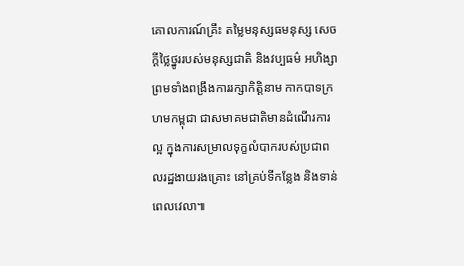គោលការណ៍គ្រឹះ តម្លៃមនុស្សធមនុស្ស សេចក្ដីថ្លៃថ្នូររបស់មនុស្សជាតិ និងវប្បធម៌ អហិង្សា ព្រមទាំងពង្រឹងការរក្សាកិត្ដិនាម កាកបាទក្រហមកម្ពុជា ជាសមាគមជាតិមានដំណើរការល្អ ក្នុងការសម្រាលទុក្ខលំបាករបស់ប្រជាពលរដ្ឋងាយរងគ្រោះ នៅគ្រប់ទីកន្លែង និងទាន់ពេលវេលា៕